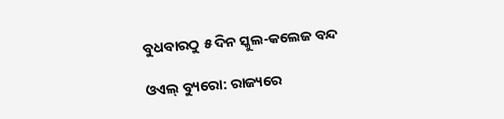ବୁଧବାରଠୁ ୫ ଦିନ ସ୍କୁଲ-କଲେଜ ବନ୍ଦ

ଓଏଲ୍ ବ୍ୟୁରୋ: ରାଜ୍ୟରେ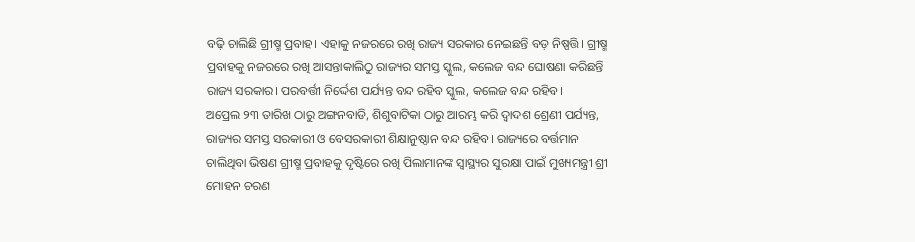ବଢ଼ି ଚାଲିଛି ଗ୍ରୀଷ୍ମ ପ୍ରବାହ। ଏହାକୁ ନଜରରେ ରଖି ରାଜ୍ୟ ସରକାର ନେଇଛନ୍ତି ବଡ଼ ନିଷ୍ପତ୍ତି। ଗ୍ରୀଷ୍ମ ପ୍ରବାହକୁ ନଜରରେ ରଖି ଆସନ୍ତାକାଲିଠୁ ରାଜ୍ୟର ସମସ୍ତ ସ୍କୁଲ, କଲେଜ ବନ୍ଦ ଘୋଷଣା କରିଛନ୍ତି ରାଜ୍ୟ ସରକାର। ପରବର୍ତ୍ତୀ ନିର୍ଦ୍ଦେଶ ପର୍ଯ୍ୟନ୍ତ ବନ୍ଦ ରହିବ ସ୍କୁଲ, କଲେଜ ବନ୍ଦ ରହିବ।
ଅପ୍ରେଲ ୨୩ ତାରିଖ ଠାରୁ ଅଙ୍ଗନବାଡି, ଶିଶୁବାଟିକା ଠାରୁ ଆରମ୍ଭ କରି ଦ୍ବାଦଶ ଶ୍ରେଣୀ ପର୍ଯ୍ୟନ୍ତ, ରାଜ୍ୟର ସମସ୍ତ ସରକାରୀ ଓ ବେସରକାରୀ ଶିକ୍ଷାନୁଷ୍ଠାନ ବନ୍ଦ ରହିବ। ରାଜ୍ୟରେ ବର୍ତ୍ତମାନ ଚାଲିଥିବା ଭିଷଣ ଗ୍ରୀଷ୍ମ ପ୍ରବାହକୁ ଦୃଷ୍ଟିରେ ରଖି ପିଲାମାନଙ୍କ ସ୍ବାସ୍ଥ୍ୟର ସୁରକ୍ଷା ପାଇଁ ମୁଖ୍ୟମନ୍ତ୍ରୀ ଶ୍ରୀ ମୋହନ ଚରଣ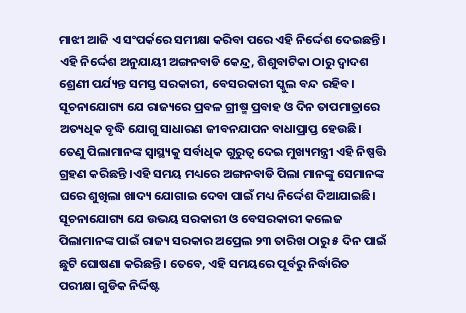ମାଝୀ ଆଜି ଏ ସଂପର୍କରେ ସମୀକ୍ଷା କରିବା ପରେ ଏହି ନିର୍ଦ୍ଦେଶ ଦେଇଛନ୍ତି।
ଏହି ନିର୍ଦ୍ଦେଶ ଅନୁଯାୟୀ ଅଙ୍ଗନବାଡି କେନ୍ଦ୍ର, ଶିଶୁବାଟିକା ଠାରୁ ଦ୍ୱାଦଶ ଶ୍ରେଣୀ ପର୍ଯ୍ୟନ୍ତ ସମସ୍ତ ସରକାରୀ, ବେସରକାରୀ ସ୍କୁଲ ବନ୍ଦ ରହିବ। ସୂଚନାଯୋଗ୍ୟ ଯେ ରାଜ୍ୟରେ ପ୍ରବଳ ଗ୍ରୀଷ୍ମ ପ୍ରବାହ ଓ ଦିନ ତାପମାତ୍ରାରେ ଅତ୍ୟଧିକ ବୃଦ୍ଧି ଯୋଗୁ ସାଧାରଣ ଜୀବନଯାପନ ବାଧାପ୍ରାପ୍ତ ହେଉଛି। ତେଣୁ ପିଲାମାନଙ୍କ ସ୍ବାସ୍ଥ୍ୟକୁ ସର୍ବାଧିକ ଗୁରୁତ୍ବ ଦେଇ ମୁଖ୍ୟମନ୍ତ୍ରୀ ଏହି ନିଷ୍ପତ୍ତି ଗ୍ରହଣ କରିଛନ୍ତି ।ଏହି ସମୟ ମଧ୍ୟରେ ଅଙ୍ଗନବାଡି ପିଲା ମାନଙ୍କୁ ସେମାନଙ୍କ ଘରେ ଶୁଖିଲା ଖାଦ୍ୟ ଯୋଗାଇ ଦେବା ପାଇଁ ମଧ୍ୟ ନିର୍ଦ୍ଦେଶ ଦିଆଯାଇଛି।
ସୂଚନାଯୋଗ୍ୟ ଯେ ଉଭୟ ସରକାରୀ ଓ ବେସରକାରୀ କଲେଜ ପିଲାମାନଙ୍କ ପାଇଁ ରାଜ୍ୟ ସରକାର ଅପ୍ରେଲ ୨୩ ତାରିଖ ଠାରୁ ୫ ଦିନ ପାଇଁ ଛୁଟି ଘୋଷଣା କରିଛନ୍ତି। ତେବେ, ଏହି ସମୟରେ ପୂର୍ବରୁ ନିର୍ଦ୍ଧାରିତ ପରୀକ୍ଷା ଗୁଡିକ ନିର୍ଦ୍ଦିଷ୍ଟ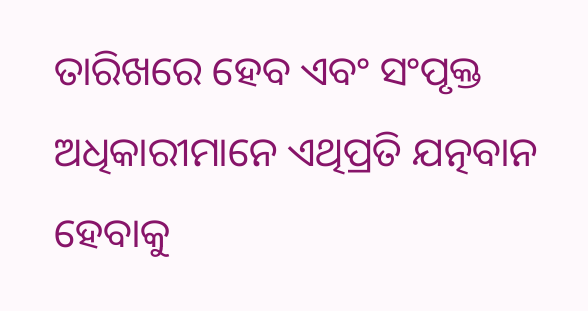ତାରିଖରେ ହେବ ଏବଂ ସଂପୃକ୍ତ ଅଧିକାରୀମାନେ ଏଥିପ୍ରତି ଯତ୍ନବାନ ହେବାକୁ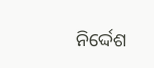ନିର୍ଦ୍ଦେଶ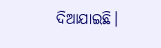ଦିଆଯାଇଛି।